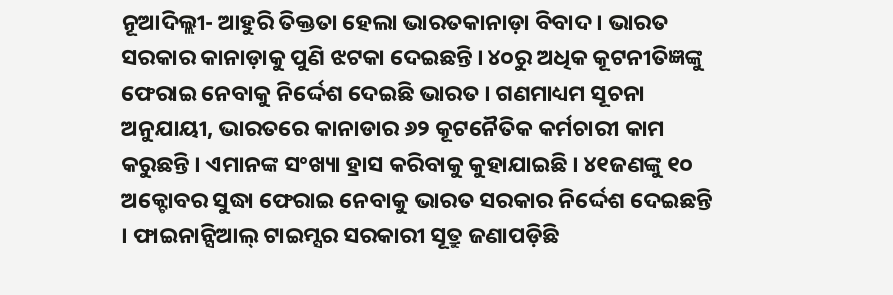ନୂଆଦିଲ୍ଲୀ- ଆହୁରି ତିକ୍ତତା ହେଲା ଭାରତକାନାଡ଼ା ବିବାଦ । ଭାରତ ସରକାର କାନାଡ଼ାକୁ ପୁଣି ଝଟକା ଦେଇଛନ୍ତି । ୪୦ରୁ ଅଧିକ କୂଟନୀତିଜ୍ଞଙ୍କୁ ଫେରାଇ ନେବାକୁ ନିର୍ଦ୍ଦେଶ ଦେଇଛି ଭାରତ । ଗଣମାଧ୍ୟମ ସୂଚନା ଅନୁଯାୟୀ, ଭାରତରେ କାନାଡାର ୬୨ କୂଟନୈତିକ କର୍ମଚାରୀ କାମ କରୁଛନ୍ତି । ଏମାନଙ୍କ ସଂଖ୍ୟା ହ୍ରାସ କରିବାକୁ କୁହାଯାଇଛି । ୪୧ଜଣଙ୍କୁ ୧୦ ଅକ୍ଟୋବର ସୁଦ୍ଧା ଫେରାଇ ନେବାକୁ ଭାରତ ସରକାର ନିର୍ଦ୍ଦେଶ ଦେଇଛନ୍ତି । ଫାଇନାନ୍ସିଆଲ୍ ଟାଇମ୍ସର ସରକାରୀ ସୂତ୍ରୁ ଜଣାପଡ଼ିଛି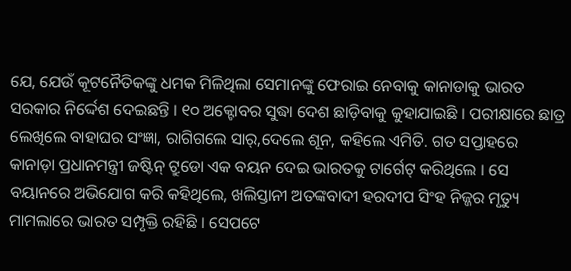ଯେ, ଯେଉଁ କୂଟନୈତିକଙ୍କୁ ଧମକ ମିଳିଥିଲା ସେମାନଙ୍କୁ ଫେରାଇ ନେବାକୁ କାନାଡାକୁ ଭାରତ ସରକାର ନିର୍ଦ୍ଦେଶ ଦେଇଛନ୍ତି । ୧୦ ଅକ୍ଟୋବର ସୁଦ୍ଧା ଦେଶ ଛାଡ଼ିବାକୁ କୁହାଯାଇଛି । ପରୀକ୍ଷାରେ ଛାତ୍ର ଲେଖିଲେ ବାହାଘର ସଂଜ୍ଞା, ରାଗିଗଲେ ସାର୍,ଦେଲେ ଶୂନ, କହିଲେ ଏମିତି. ଗତ ସପ୍ତାହରେ କାନାଡ଼ା ପ୍ରଧାନମନ୍ତ୍ରୀ ଜଷ୍ଟିନ୍ ଟ୍ରୁଡୋ ଏକ ବୟନ ଦେଇ ଭାରତକୁ ଟାର୍ଗେଟ୍ କରିଥିଲେ । ସେ ବୟାନରେ ଅଭିଯୋଗ କରି କହିଥିଲେ, ଖଲିସ୍ତାନୀ ଅତଙ୍କବାଦୀ ହରଦୀପ ସିଂହ ନିଜ୍ଜର ମୃତ୍ୟୁ ମାମଲାରେ ଭାରତ ସମ୍ପୃକ୍ତି ରହିଛି । ସେପଟେ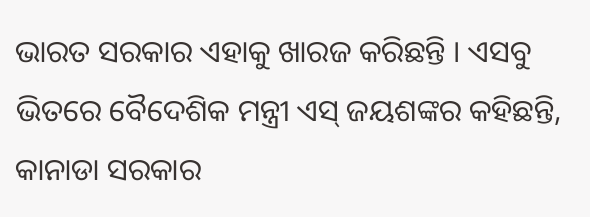ଭାରତ ସରକାର ଏହାକୁ ଖାରଜ କରିଛନ୍ତି । ଏସବୁ ଭିତରେ ବୈଦେଶିକ ମନ୍ତ୍ରୀ ଏସ୍ ଜୟଶଙ୍କର କହିଛନ୍ତି, କାନାଡା ସରକାର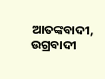ଆତଙ୍କବାଦୀ, ଉଗ୍ରବାଦୀ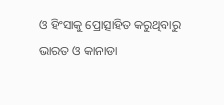ଓ ହିଂସାକୁ ପ୍ରୋତ୍ସାହିତ କରୁଥିବାରୁ ଭାରତ ଓ କାନାଡା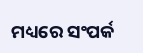ମଧ୍ୟରେ ସଂପର୍କ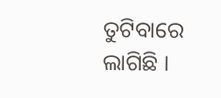ତୁଟିବାରେ ଲାଗିଛି ।